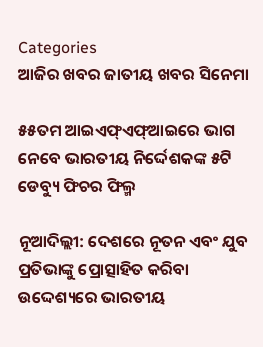Categories
ଆଜିର ଖବର ଜାତୀୟ ଖବର ସିନେମା

୫୫ତମ ଆଇଏଫ୍ଏଫ୍ଆଇରେ ଭାଗ ନେବେ ଭାରତୀୟ ନିର୍ଦ୍ଦେଶକଙ୍କ ୫ଟି ଡେବ୍ୟୁ ଫିଚର ଫିଲ୍ମ

ନୂଆଦିଲ୍ଲୀ: ଦେଶରେ ନୂତନ ଏବଂ ଯୁବ ପ୍ରତିଭାଙ୍କୁ ପ୍ରୋତ୍ସାହିତ କରିବା ଉଦ୍ଦେଶ୍ୟରେ ଭାରତୀୟ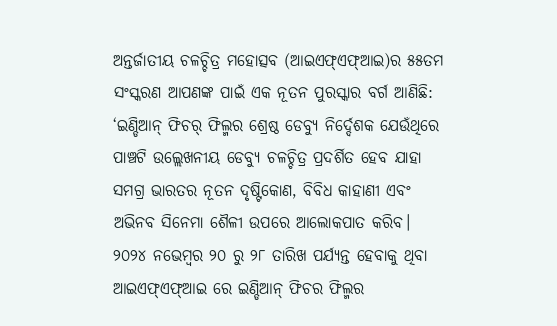ଅନ୍ତର୍ଜାତୀୟ ଚଳଚ୍ଚିତ୍ର ମହୋତ୍ସବ (ଆଇଏଫ୍ଏଫ୍ଆଇ)ର ୫୫ତମ ସଂସ୍କରଣ ଆପଣଙ୍କ ପାଇଁ ଏକ ନୂତନ ପୁରସ୍କାର ବର୍ଗ ଆଣିଛି: ‘ଇଣ୍ଡିଆନ୍ ଫିଚର୍ ଫିଲ୍ମର ଶ୍ରେଷ୍ଠ ଡେବ୍ୟୁ ନିର୍ଦ୍ଦେଶକ ଯେଉଁଥିରେ ପାଞ୍ଚଟି ଉଲ୍ଲେଖନୀୟ ଡେବ୍ୟୁ ଚଳଚ୍ଚିତ୍ର ପ୍ରଦର୍ଶିତ ହେବ ଯାହା ସମଗ୍ର ଭାରତର ନୂତନ ଦୃଷ୍ଟିକୋଣ, ବିବିଧ କାହାଣୀ ଏବଂ ଅଭିନବ ସିନେମା ଶୈଳୀ ଉପରେ ଆଲୋକପାତ କରିବ। ୨୦୨୪ ନଭେମ୍ବର ୨୦ ରୁ ୨୮ ତାରିଖ ପର୍ଯ୍ୟନ୍ତ ହେବାକୁ ଥିବା ଆଇଏଫ୍ଏଫ୍ଆଇ ରେ ଇଣ୍ଡିଆନ୍ ଫିଚର ଫିଲ୍ମର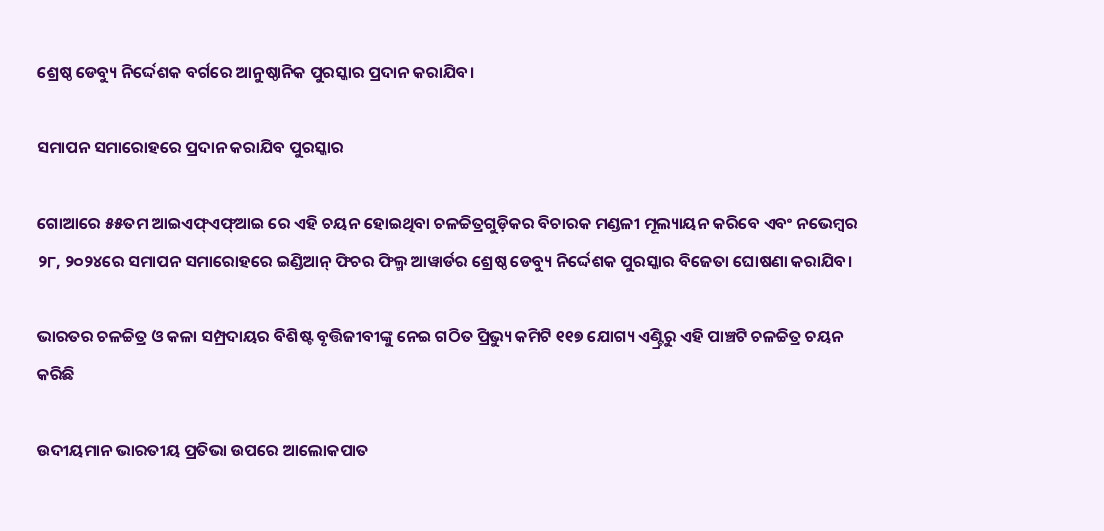ଶ୍ରେଷ୍ଠ ଡେବ୍ୟୁ ନିର୍ଦ୍ଦେଶକ ବର୍ଗରେ ଆନୁଷ୍ଠାନିକ ପୁରସ୍କାର ପ୍ରଦାନ କରାଯିବ।

ସମାପନ ସମାରୋହରେ ପ୍ରଦାନ କରାଯିବ ପୁରସ୍କାର

ଗୋଆରେ ୫୫ତମ ଆଇଏଫ୍ଏଫ୍ଆଇ ରେ ଏହି ଚୟନ ହୋଇଥିବା ଚଳଚ୍ଚିତ୍ରଗୁଡ଼ିକର ବିଚାରକ ମଣ୍ଡଳୀ ମୂଲ୍ୟାୟନ କରିବେ ଏବଂ ନଭେମ୍ବର ୨୮, ୨୦୨୪ରେ ସମାପନ ସମାରୋହରେ ଇଣ୍ଡିଆନ୍ ଫିଚର ଫିଲ୍ମ ଆୱାର୍ଡର ଶ୍ରେଷ୍ଠ ଡେବ୍ୟୁ ନିର୍ଦ୍ଦେଶକ ପୁରସ୍କାର ବିଜେତା ଘୋଷଣା କରାଯିବ।

ଭାରତର ଚଳଚ୍ଚିତ୍ର ଓ କଳା ସମ୍ପ୍ରଦାୟର ବିଶିଷ୍ଟ ବୃତ୍ତିଜୀବୀଙ୍କୁ ନେଇ ଗଠିତ ପ୍ରିଭ୍ୟୁ କମିଟି ୧୧୭ ଯୋଗ୍ୟ ଏଣ୍ଟ୍ରିରୁ ଏହି ପାଞ୍ଚଟି ଚଳଚ୍ଚିତ୍ର ଚୟନ କରିଛି

ଉଦୀୟମାନ ଭାରତୀୟ ପ୍ରତିଭା ଉପରେ ଆଲୋକପାତ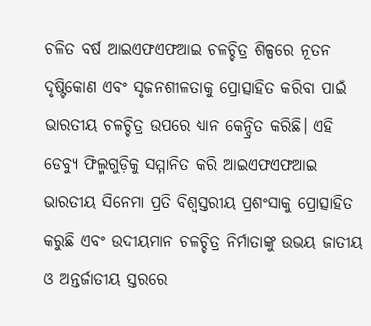ଚଳିତ ବର୍ଷ ଆଇଏଫଏଫଆଇ ଚଳଚ୍ଚିତ୍ର ଶିଳ୍ପରେ ନୂତନ ଦୃଷ୍ଟିକୋଣ ଏବଂ ସୃଜନଶୀଳତାକୁ ପ୍ରୋତ୍ସାହିତ କରିବା ପାଇଁ ଭାରତୀୟ ଚଳଚ୍ଚିତ୍ର ଉପରେ ଧ୍ୟାନ କେନ୍ଦ୍ରିତ କରିଛି। ଏହି ଡେବ୍ୟୁ ଫିଲ୍ମଗୁଡ଼ିକୁ ସମ୍ମାନିତ କରି ଆଇଏଫଏଫଆଇ ଭାରତୀୟ ସିନେମା ପ୍ରତି ବିଶ୍ୱସ୍ତରୀୟ ପ୍ରଶଂସାକୁ ପ୍ରୋତ୍ସାହିତ କରୁଛି ଏବଂ ଉଦୀୟମାନ ଚଳଚ୍ଚିତ୍ର ନିର୍ମାତାଙ୍କୁ ଉଭୟ ଜାତୀୟ ଓ ଅନ୍ତର୍ଜାତୀୟ ସ୍ତରରେ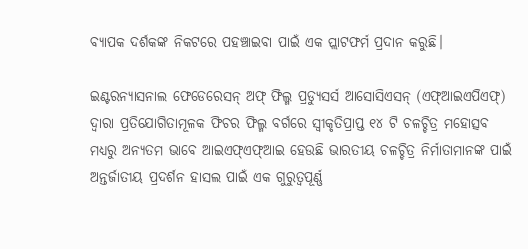ବ୍ୟାପକ ଦର୍ଶକଙ୍କ ନିକଟରେ ପହଞ୍ଚାଇବା ପାଇଁ ଏକ ପ୍ଲାଟଫର୍ମ ପ୍ରଦାନ କରୁଛି।

ଇଣ୍ଟରନ୍ୟାସନାଲ ଫେଡେରେସନ୍ ଅଫ୍ ଫିଲ୍ମ ପ୍ରଡ୍ୟୁସର୍ସ ଆସୋସିଏସନ୍ (ଏଫ୍ଆଇଏପିଏଫ୍) ଦ୍ୱାରା ପ୍ରତିଯୋଗିତାମୂଳକ ଫିଚର ଫିଲ୍ମ ବର୍ଗରେ ସ୍ୱୀକୃତିପ୍ରାପ୍ତ ୧୪ ଟି ଚଳଚ୍ଚିତ୍ର ମହୋତ୍ସବ ମଧ୍ୟରୁ ଅନ୍ୟତମ ଭାବେ ଆଇଏଫ୍ଏଫ୍ଆଇ ହେଉଛି ଭାରତୀୟ ଚଳଚ୍ଚିତ୍ର ନିର୍ମାତାମାନଙ୍କ ପାଇଁ ଅନ୍ତର୍ଜାତୀୟ ପ୍ରଦର୍ଶନ ହାସଲ ପାଇଁ ଏକ ଗୁରୁତ୍ୱପୂର୍ଣ୍ଣ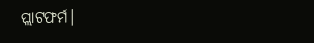ପ୍ଲାଟଫର୍ମ।